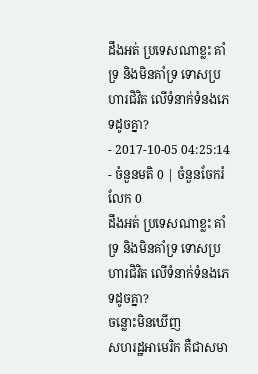ដឹងអត់ ប្រទេសណាខ្លះ គាំទ្រ និងមិនគាំទ្រ ទោសប្រហារជិវិត លើទំនាក់ទំនងភេទដូចគ្នា?
- 2017-10-05 04:25:14
- ចំនួនមតិ 0 | ចំនួនចែករំលែក 0
ដឹងអត់ ប្រទេសណាខ្លះ គាំទ្រ និងមិនគាំទ្រ ទោសប្រហារជិវិត លើទំនាក់ទំនងភេទដូចគ្នា?
ចន្លោះមិនឃើញ
សហរដ្ឋអាមេរិក គឺជាសមា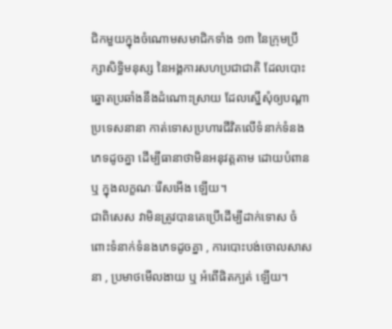ជិកមួយក្នុងចំណោមសមាជិកទាំង ១៣ នៃក្រុមប្រឹក្សាសិទ្ធិមនុស្ស នៃអង្គការសហប្រជាជាតិ ដែលបោះឆ្នោតប្រឆាំងនឹងដំណោះស្រាយ ដែលស្នើសុំឲ្យបណ្ដាប្រទេសនានា កាត់ទោសប្រហារជីវិតលើទំនាក់ទំនងភេទដូចគ្នា ដើម្បីធានាថាមិនអនុវត្តតាម ដោយបំពាន ឬ ក្នុងលក្ខណៈរើសអើង ឡើយ។
ជាពិសេស វាមិនត្រូវបានគេប្រើដើម្បីដាក់ទោស ចំពោះទំនាក់ទំនងភេទដូចគ្នា , ការបោះបង់ចោលសាសនា , ប្រមាថមើលងាយ ឬ អំពើផិតក្បត់ ឡើយ។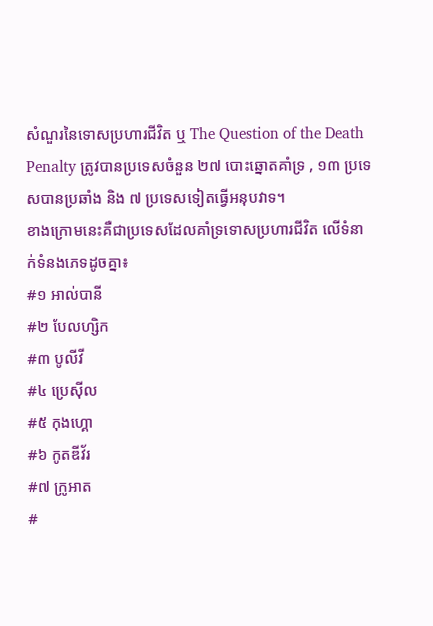សំណួរនៃទោសប្រហារជីវិត ឬ The Question of the Death Penalty ត្រូវបានប្រទេសចំនួន ២៧ បោះឆ្នោតគាំទ្រ , ១៣ ប្រទេសបានប្រឆាំង និង ៧ ប្រទេសទៀតធ្វើអនុបវាទ។
ខាងក្រោមនេះគឺជាប្រទេសដែលគាំទ្រទោសប្រហារជីវិត លើទំនាក់ទំនងភេទដូចគ្នា៖
#១ អាល់បានី
#២ បែលហ្សិក
#៣ បូលីវី
#៤ ប្រេស៊ីល
#៥ កុងហ្គោ
#៦ កូតឌីវ័រ
#៧ ក្រូអាត
#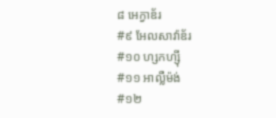៨ អេក្វាឌ័រ
#៩ អែលសាវ៉ាឌ័រ
#១០ ហ្សកហ្ស៊ី
#១១ អាល្លឺម៉ង់
#១២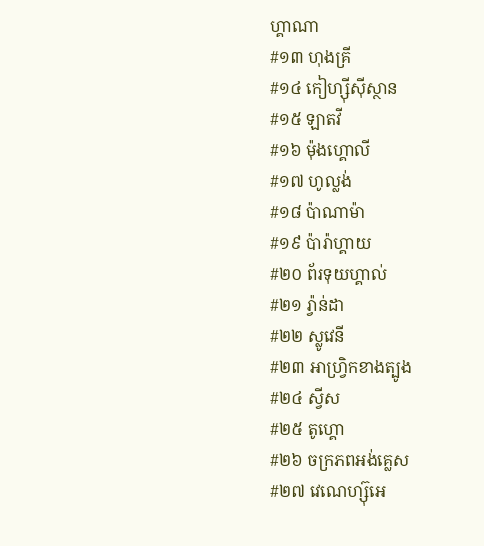ហ្គាណា
#១៣ ហុងគ្រី
#១៤ កៀហ្ស៊ីស៊ីស្ថាន
#១៥ ឡាតវី
#១៦ ម៉ុងហ្គោលី
#១៧ ហូល្លង់
#១៨ ប៉ាណាម៉ា
#១៩ ប៉ារ៉ាហ្គាយ
#២០ ព័រទុយហ្គាល់
#២១ រ្វ៉ាន់ដា
#២២ ស្លូវេនី
#២៣ អាហ្វ្រិកខាងត្បូង
#២៤ ស្វីស
#២៥ តូហ្គោ
#២៦ ចក្រភពអង់គ្លេស
#២៧ វេណេហ្ស៊ុអេ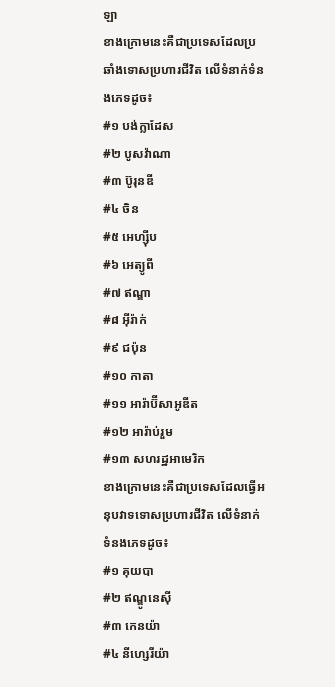ឡា
ខាងក្រោមនេះគឺជាប្រទេសដែលប្រឆាំងទោសប្រហារជីវិត លើទំនាក់ទំនងភេទដូច៖
#១ បង់ក្លាដែស
#២ បូសវ៉ាណា
#៣ ប៊ូរុនឌី
#៤ ចិន
#៥ អេហ្ស៊ីប
#៦ អេត្យូពី
#៧ ឥណ្ឌា
#៨ អ៊ីរ៉ាក់
#៩ ជប៉ុន
#១០ កាតា
#១១ អារ៉ាប៊ីសាអូឌីត
#១២ អារ៉ាប់រួម
#១៣ សហរដ្ឋអាមេរិក
ខាងក្រោមនេះគឺជាប្រទេសដែលធ្វើអនុបវាទទោសប្រហារជីវិត លើទំនាក់ទំនងភេទដូច៖
#១ គុយបា
#២ ឥណ្ឌូនេស៊ី
#៣ កេនយ៉ា
#៤ នីហ្សេរីយ៉ា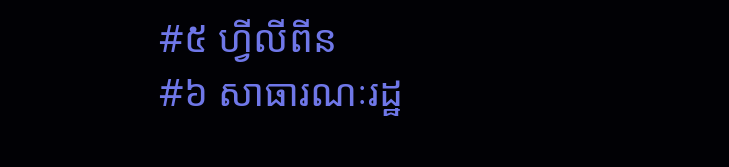#៥ ហ្វីលីពីន
#៦ សាធារណៈរដ្ឋ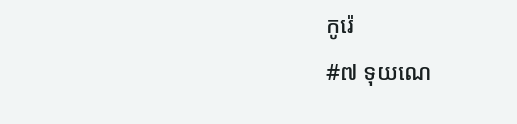កូរ៉េ
#៧ ទុយណេ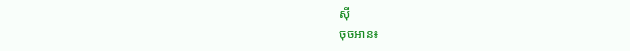ស៊ី
ចុចអាន៖